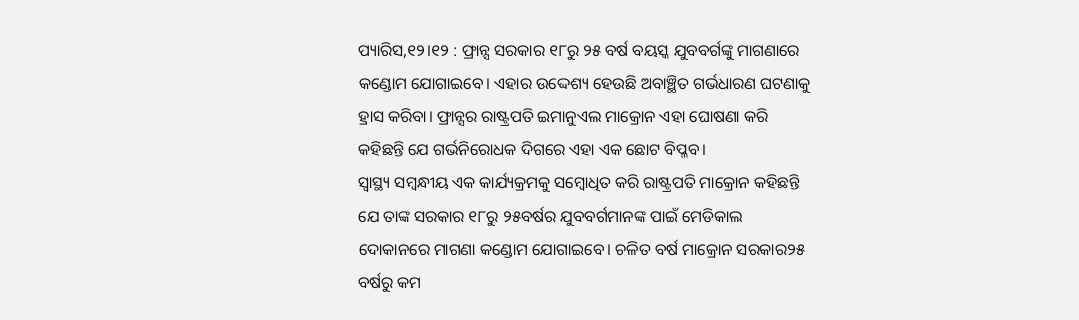ପ୍ୟାରିସ,୧୨।୧୨ : ଫ୍ରାନ୍ସ ସରକାର ୧୮ରୁ ୨୫ ବର୍ଷ ବୟସ୍କ ଯୁବବର୍ଗଙ୍କୁ ମାଗଣାରେ କଣ୍ଡୋମ ଯୋଗାଇବେ। ଏହାର ଉଦ୍ଦେଶ୍ୟ ହେଉଛି ଅବାଞ୍ଛିତ ଗର୍ଭଧାରଣ ଘଟଣାକୁ ହ୍ରାସ କରିବା। ଫ୍ରାନ୍ସର ରାଷ୍ଟ୍ରପତି ଇମାନୁଏଲ ମାକ୍ରୋନ ଏହା ଘୋଷଣା କରି କହିଛନ୍ତି ଯେ ଗର୍ଭନିରୋଧକ ଦିଗରେ ଏହା ଏକ ଛୋଟ ବିପ୍ଳବ।
ସ୍ବାସ୍ଥ୍ୟ ସମ୍ବନ୍ଧୀୟ ଏକ କାର୍ଯ୍ୟକ୍ରମକୁ ସମ୍ବୋଧିତ କରି ରାଷ୍ଟ୍ରପତି ମାକ୍ରୋନ କହିଛନ୍ତି ଯେ ତାଙ୍କ ସରକାର ୧୮ରୁ ୨୫ବର୍ଷର ଯୁବବର୍ଗମାନଙ୍କ ପାଇଁ ମେଡିକାଲ ଦୋକାନରେ ମାଗଣା କଣ୍ଡୋମ ଯୋଗାଇବେ। ଚଳିତ ବର୍ଷ ମାକ୍ରୋନ ସରକାର୨୫ ବର୍ଷରୁ କମ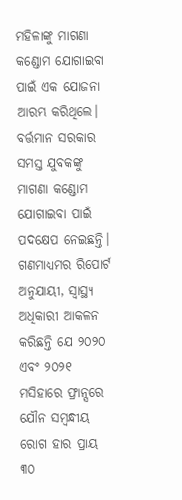ମହିଳାଙ୍କୁ ମାଗଣା କଣ୍ଡୋମ ଯୋଗାଇବା ପାଇଁ ଏକ ଯୋଜନା ଆରମ୍ଭ କରିଥିଲେ। ବର୍ତ୍ତମାନ ସରକାର ସମସ୍ତ ଯୁବକଙ୍କୁ ମାଗଣା କଣ୍ଡୋମ ଯୋଗାଇବା ପାଇଁ ପଦକ୍ଷେପ ନେଇଛନ୍ତି।
ଗଣମାଧ୍ୟମର ରିପୋର୍ଟ ଅନୁଯାୟୀ, ସ୍ବାସ୍ଥ୍ୟ ଅଧିକାରୀ ଆକଳନ କରିଛନ୍ତି ଯେ ୨୦୨୦ ଏବଂ ୨୦୨୧ ମସିହାରେ ଫ୍ରାନ୍ସରେ ଯୌନ ସମ୍ବନ୍ଧୀୟ ରୋଗ ହାର ପ୍ରାୟ ୩୦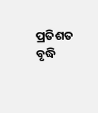ପ୍ରତିଶତ ବୃଦ୍ଧି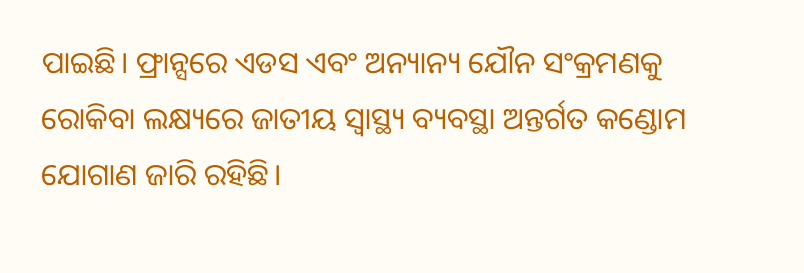ପାଇଛି। ଫ୍ରାନ୍ସରେ ଏଡସ ଏବଂ ଅନ୍ୟାନ୍ୟ ଯୌନ ସଂକ୍ରମଣକୁ ରୋକିବା ଲକ୍ଷ୍ୟରେ ଜାତୀୟ ସ୍ବାସ୍ଥ୍ୟ ବ୍ୟବସ୍ଥା ଅନ୍ତର୍ଗତ କଣ୍ଡୋମ ଯୋଗାଣ ଜାରି ରହିଛି।